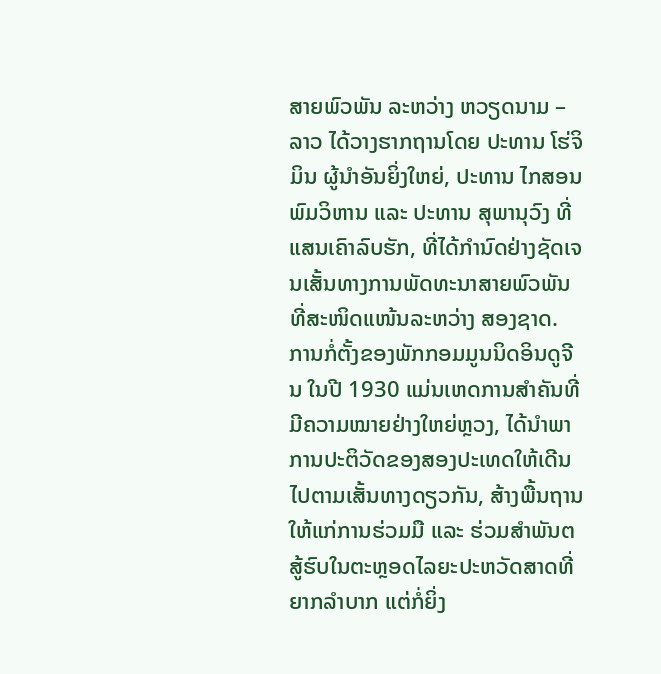ສາຍພົວພັນ ລະຫວ່າງ ຫວຽດນາມ – ລາວ ໄດ້ວາງຮາກຖານໂດຍ ປະທານ ໂຮ່ຈິມິນ ຜູ້ນຳອັນຍິ່ງໃຫຍ່, ປະທານ ໄກສອນ ພົມວິຫານ ແລະ ປະທານ ສຸພານຸວົງ ທີ່ແສນເຄົາລົບຮັກ, ທີ່ໄດ້ກຳນົດຢ່າງຊັດເຈນເສັ້ນທາງການພັດທະນາສາຍພົວພັນທີ່ສະໜິດແໜ້ນລະຫວ່າງ ສອງຊາດ. ການກໍ່ຕັ້ງຂອງພັກກອມມູນນິດອິນດູຈີນ ໃນປີ 1930 ແມ່ນເຫດການສຳຄັນທີ່ມີຄວາມໝາຍຢ່າງໃຫຍ່ຫຼວງ, ໄດ້ນຳພາການປະຕິວັດຂອງສອງປະເທດໃຫ້ເດີນໄປຕາມເສັ້ນທາງດຽວກັນ, ສ້າງພື້ນຖານໃຫ້ແກ່ການຮ່ວມມື ແລະ ຮ່ວມສໍາພັນຕສູ້ຮົບໃນຕະຫຼອດໄລຍະປະຫວັດສາດທີ່ຍາກລຳບາກ ແຕ່ກໍ່ຍິ່ງ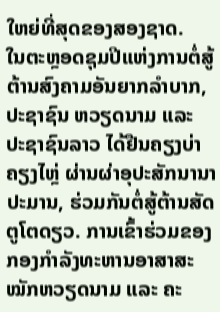ໃຫຍ່ທີ່ສຸດຂອງສອງຊາດ.
ໃນຕະຫຼອດຊຸມປີແຫ່ງການຕໍ່ສູ້ຕ້ານສົງຄາມອັນຍາກລຳບາກ, ປະຊາຊົນ ຫວຽດນາມ ແລະ ປະຊາຊົນລາວ ໄດ້ຢືນຄຽງບ່າຄຽງໄຫຼ່ ຜ່ານຜ່າອຸປະສັກນານາປະມານ, ຮ່ວມກັນຕໍ່ສູ້ຕ້ານສັດຕູໂຕດຽວ. ການເຂົ້າຮ່ວມຂອງກອງກໍາລັງທະຫານອາສາສະໝັກຫວຽດນາມ ແລະ ຄະ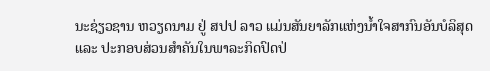ນະຊ່ຽວຊານ ຫວຽດນາມ ຢູ່ ສປປ ລາວ ແມ່ນສັນຍາລັກແຫ່ງນໍ້າໃຈສາກົນອັນບໍລິສຸດ ແລະ ປະກອບສ່ວນສຳຄັນໃນພາລະກິດປົດປ່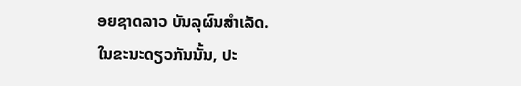ອຍຊາດລາວ ບັນລຸຜົນສຳເລັດ.
ໃນຂະນະດຽວກັນນັ້ນ, ປະ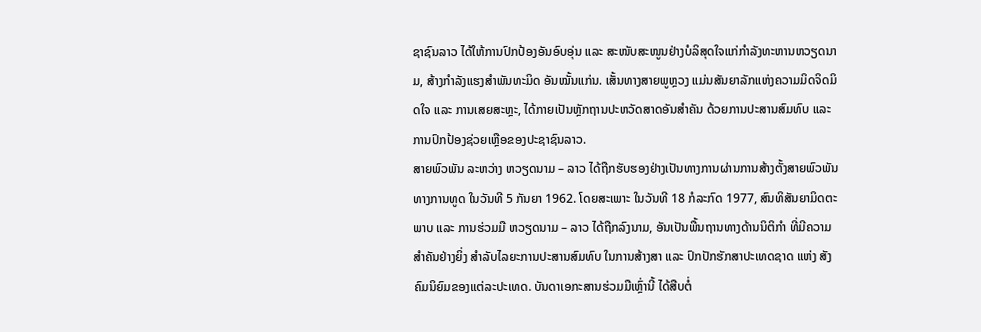ຊາຊົນລາວ ໄດ້ໃຫ້ການປົກປ້ອງອັນອົບອຸ່ນ ແລະ ສະໜັບສະໜູນຢ່າງບໍລິສຸດໃຈແກ່ກຳລັງທະຫານຫວຽດນາມ, ສ້າງກໍາລັງແຮງສໍາພັນທະມິດ ອັນໝັ້ນແກ່ນ. ເສັ້ນທາງສາຍພູຫຼວງ ແມ່ນສັນຍາລັກແຫ່ງຄວາມມິດຈິດມິດໃຈ ແລະ ການເສຍສະຫຼະ, ໄດ້ກາຍເປັນຫຼັກຖານປະຫວັດສາດອັນສຳຄັນ ດ້ວຍການປະສານສົມທົບ ແລະ ການປົກປ້ອງຊ່ວຍເຫຼືອຂອງປະຊາຊົນລາວ.
ສາຍພົວພັນ ລະຫວ່າງ ຫວຽດນາມ – ລາວ ໄດ້ຖືກຮັບຮອງຢ່າງເປັນທາງການຜ່ານການສ້າງຕັ້ງສາຍພົວພັນທາງການທູດ ໃນວັນທີ 5 ກັນຍາ 1962. ໂດຍສະເພາະ ໃນວັນທີ 18 ກໍລະກົດ 1977, ສົນທິສັນຍາມິດຕະພາບ ແລະ ການຮ່ວມມື ຫວຽດນາມ – ລາວ ໄດ້ຖືກລົງນາມ, ອັນເປັນພື້ນຖານທາງດ້ານນິຕິກຳ ທີ່ມີຄວາມສຳຄັນຢ່າງຍິ່ງ ສຳລັບໄລຍະການປະສານສົມທົບ ໃນການສ້າງສາ ແລະ ປົກປັກຮັກສາປະເທດຊາດ ແຫ່ງ ສັງຄົມນິຍົມຂອງແຕ່ລະປະເທດ. ບັນດາເອກະສານຮ່ວມມືເຫຼົ່ານີ້ ໄດ້ສືບຕໍ່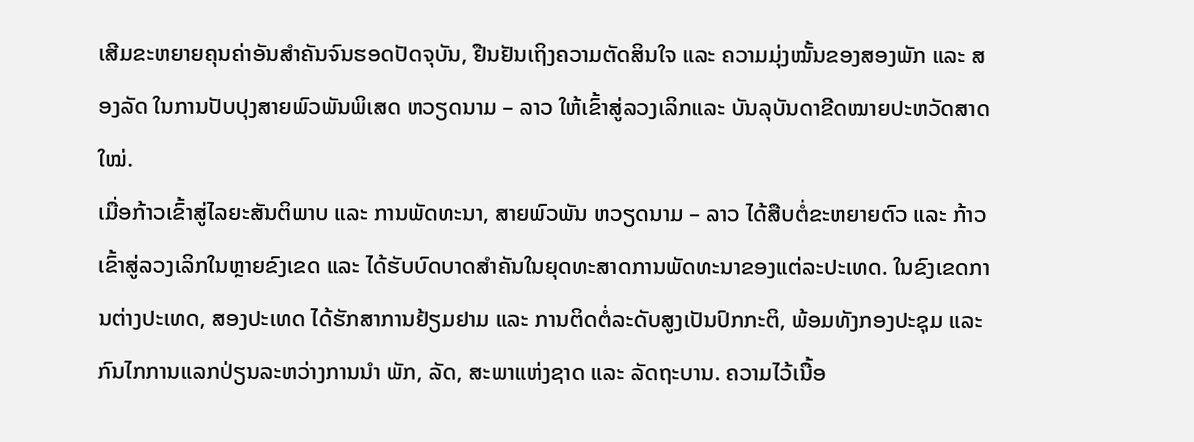ເສີມຂະຫຍາຍຄຸນຄ່າອັນສຳຄັນຈົນຮອດປັດຈຸບັນ, ຢືນຢັນເຖິງຄວາມຕັດສິນໃຈ ແລະ ຄວາມມຸ່ງໝັ້ນຂອງສອງພັກ ແລະ ສອງລັດ ໃນການປັບປຸງສາຍພົວພັນພິເສດ ຫວຽດນາມ – ລາວ ໃຫ້ເຂົ້າສູ່ລວງເລິກແລະ ບັນລຸບັນດາຂີດໝາຍປະຫວັດສາດໃໝ່.
ເມື່ອກ້າວເຂົ້າສູ່ໄລຍະສັນຕິພາບ ແລະ ການພັດທະນາ, ສາຍພົວພັນ ຫວຽດນາມ – ລາວ ໄດ້ສືບຕໍ່ຂະຫຍາຍຕົວ ແລະ ກ້າວເຂົ້າສູ່ລວງເລິກໃນຫຼາຍຂົງເຂດ ແລະ ໄດ້ຮັບບົດບາດສຳຄັນໃນຍຸດທະສາດການພັດທະນາຂອງແຕ່ລະປະເທດ. ໃນຂົງເຂດການຕ່າງປະເທດ, ສອງປະເທດ ໄດ້ຮັກສາການຢ້ຽມຢາມ ແລະ ການຕິດຕໍ່ລະດັບສູງເປັນປົກກະຕິ, ພ້ອມທັງກອງປະຊຸມ ແລະ ກົນໄກການແລກປ່ຽນລະຫວ່າງການນໍາ ພັກ, ລັດ, ສະພາແຫ່ງຊາດ ແລະ ລັດຖະບານ. ຄວາມໄວ້ເນື້ອ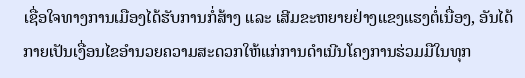ເຊື່ອໃຈທາງການເມືອງໄດ້ຮັບການກໍ່ສ້າງ ແລະ ເສີມຂະຫຍາຍຢ່າງແຂງແຮງຕໍ່ເນື່ອງ, ອັນໄດ້ກາຍເປັນເງື່ອນໄຂອຳນວຍຄວາມສະດວກໃຫ້ແກ່ການດຳເນີນໂຄງການຮ່ວມມືໃນທຸກ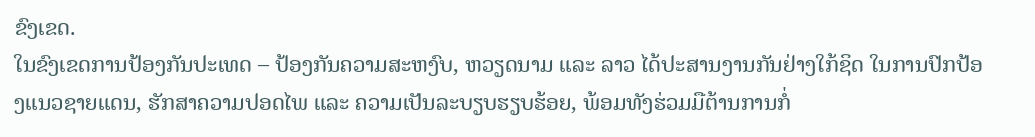ຂົງເຂດ.
ໃນຂົງເຂດການປ້ອງກັນປະເທດ – ປ້ອງກັນຄວາມສະຫງົບ, ຫວຽດນາມ ແລະ ລາວ ໄດ້ປະສານງານກັນຢ່າງໃກ້ຊິດ ໃນການປົກປ້ອງແນວຊາຍແດນ, ຮັກສາຄວາມປອດໄພ ແລະ ຄວາມເປັນລະບຽບຮຽບຮ້ອຍ, ພ້ອມທັງຮ່ວມມືຕ້ານການກໍ່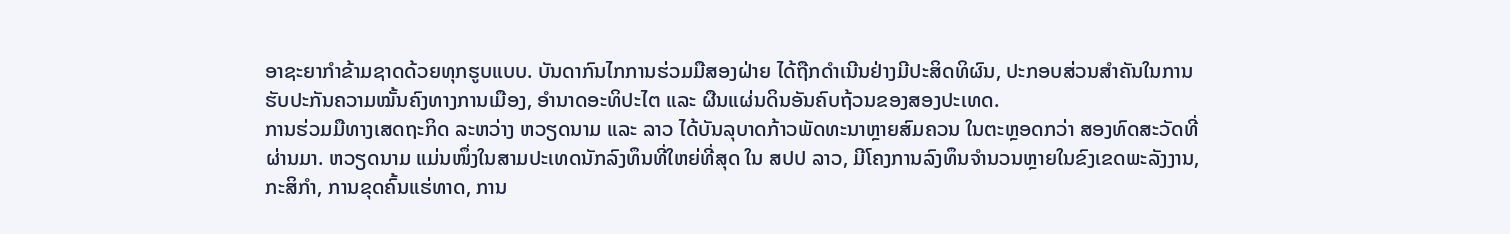ອາຊະຍາກຳຂ້າມຊາດດ້ວຍທຸກຮູບແບບ. ບັນດາກົນໄກການຮ່ວມມືສອງຝ່າຍ ໄດ້ຖືກດຳເນີນຢ່າງມີປະສິດທິຜົນ, ປະກອບສ່ວນສຳຄັນໃນການຮັບປະກັນຄວາມໝັ້ນຄົງທາງການເມືອງ, ອຳນາດອະທິປະໄຕ ແລະ ຜືນແຜ່ນດິນອັນຄົບຖ້ວນຂອງສອງປະເທດ.
ການຮ່ວມມືທາງເສດຖະກິດ ລະຫວ່າງ ຫວຽດນາມ ແລະ ລາວ ໄດ້ບັນລຸບາດກ້າວພັດທະນາຫຼາຍສົມຄວນ ໃນຕະຫຼອດກວ່າ ສອງທົດສະວັດທີ່ຜ່ານມາ. ຫວຽດນາມ ແມ່ນໜຶ່ງໃນສາມປະເທດນັກລົງທຶນທີ່ໃຫຍ່ທີ່ສຸດ ໃນ ສປປ ລາວ, ມີໂຄງການລົງທຶນຈຳນວນຫຼາຍໃນຂົງເຂດພະລັງງານ, ກະສິກຳ, ການຂຸດຄົ້ນແຮ່ທາດ, ການ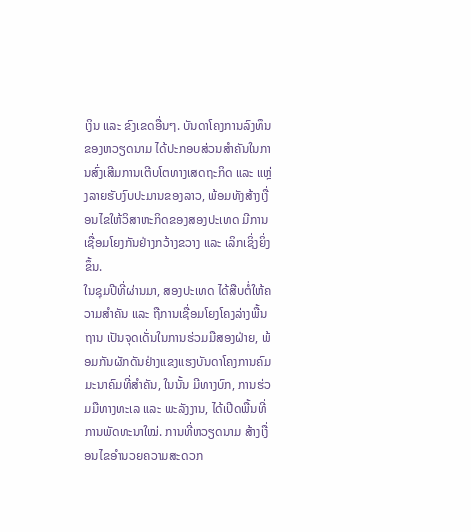ເງິນ ແລະ ຂົງເຂດອື່ນໆ. ບັນດາໂຄງການລົງທຶນຂອງຫວຽດນາມ ໄດ້ປະກອບສ່ວນສຳຄັນໃນການສົ່ງເສີມການເຕີບໂຕທາງເສດຖະກິດ ແລະ ແຫຼ່ງລາຍຮັບງົບປະມານຂອງລາວ, ພ້ອມທັງສ້າງເງື່ອນໄຂໃຫ້ວິສາຫະກິດຂອງສອງປະເທດ ມີການເຊື່ອມໂຍງກັນຢ່າງກວ້າງຂວາງ ແລະ ເລິກເຊິ່ງຍິ່ງຂຶ້ນ.
ໃນຊຸມປີທີ່ຜ່ານມາ, ສອງປະເທດ ໄດ້ສືບຕໍ່ໃຫ້ຄວາມສຳຄັນ ແລະ ຖືການເຊື່ອມໂຍງໂຄງລ່າງພື້ນຖານ ເປັນຈຸດເດັ່ນໃນການຮ່ວມມືສອງຝ່າຍ, ພ້ອມກັນຜັກດັນຢ່າງແຂງແຮງບັນດາໂຄງການຄົມມະນາຄົມທີ່ສຳຄັນ, ໃນນັ້ນ ມີທາງບົກ, ການຮ່ວມມືທາງທະເລ ແລະ ພະລັງງານ, ໄດ້ເປີດພື້ນທີ່ການພັດທະນາໃໝ່. ການທີ່ຫວຽດນາມ ສ້າງເງື່ອນໄຂອຳນວຍຄວາມສະດວກ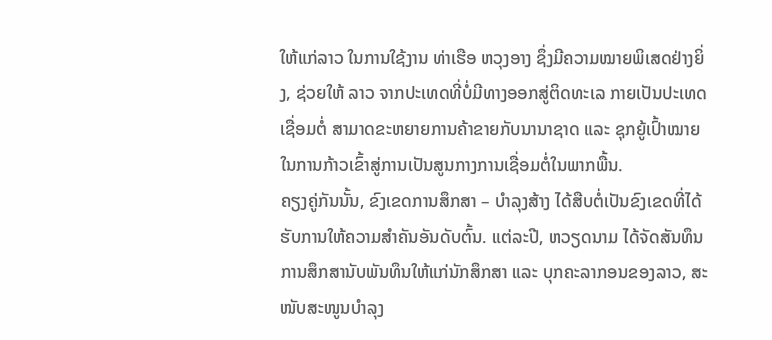ໃຫ້ແກ່ລາວ ໃນການໃຊ້ງານ ທ່າເຮືອ ຫວຸງອາງ ຊຶ່ງມີຄວາມໝາຍພິເສດຢ່າງຍິ່ງ, ຊ່ວຍໃຫ້ ລາວ ຈາກປະເທດທີ່ບໍ່ມີທາງອອກສູ່ຕິດທະເລ ກາຍເປັນປະເທດເຊື່ອມຕໍ່ ສາມາດຂະຫຍາຍການຄ້າຂາຍກັບນານາຊາດ ແລະ ຊຸກຍູ້ເປົ້າໝາຍໃນການກ້າວເຂົ້າສູ່ການເປັນສູນກາງການເຊື່ອມຕໍ່ໃນພາກພື້ນ.
ຄຽງຄູ່ກັນນັ້ນ, ຂົງເຂດການສຶກສາ – ບໍາລຸງສ້າງ ໄດ້ສືບຕໍ່ເປັນຂົງເຂດທີ່ໄດ້ຮັບການໃຫ້ຄວາມສຳຄັນອັນດັບຕົ້ນ. ແຕ່ລະປີ, ຫວຽດນາມ ໄດ້ຈັດສັນທຶນການສຶກສານັບພັນທຶນໃຫ້ແກ່ນັກສຶກສາ ແລະ ບຸກຄະລາກອນຂອງລາວ, ສະໜັບສະໜູນບໍາລຸງ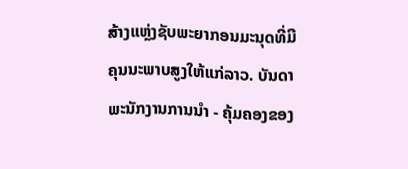ສ້າງແຫຼ່ງຊັບພະຍາກອນມະນຸດທີ່ມີຄຸນນະພາບສູງໃຫ້ແກ່ລາວ. ບັນດາພະນັກງານການນຳ - ຄຸ້ມຄອງຂອງ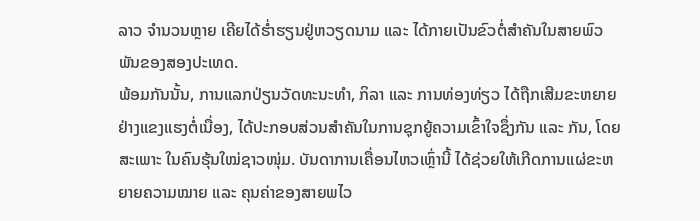ລາວ ຈຳນວນຫຼາຍ ເຄີຍໄດ້ຮໍ່າຮຽນຢູ່ຫວຽດນາມ ແລະ ໄດ້ກາຍເປັນຂົວຕໍ່ສຳຄັນໃນສາຍພົວພັນຂອງສອງປະເທດ.
ພ້ອມກັນນັ້ນ, ການແລກປ່ຽນວັດທະນະທຳ, ກິລາ ແລະ ການທ່ອງທ່ຽວ ໄດ້ຖືກເສີມຂະຫຍາຍຢ່າງແຂງແຮງຕໍ່ເນື່ອງ, ໄດ້ປະກອບສ່ວນສຳຄັນໃນການຊຸກຍູ້ຄວາມເຂົ້າໃຈຊຶ່ງກັນ ແລະ ກັນ, ໂດຍສະເພາະ ໃນຄົນຮຸ້ນໃໝ່ຊາວໜຸ່ມ. ບັນດາການເຄື່ອນໄຫວເຫຼົ່ານີ້ ໄດ້ຊ່ວຍໃຫ້ເກີດການແຜ່ຂະຫຍາຍຄວາມໝາຍ ແລະ ຄຸນຄ່າຂອງສາຍພໄວ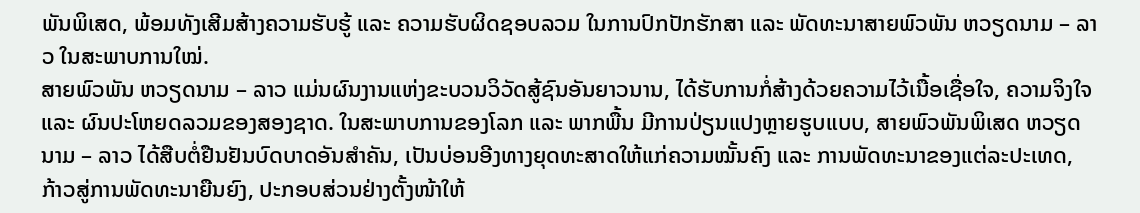ພັນພິເສດ, ພ້ອມທັງເສີມສ້າງຄວາມຮັບຮູ້ ແລະ ຄວາມຮັບຜິດຊອບລວມ ໃນການປົກປັກຮັກສາ ແລະ ພັດທະນາສາຍພົວພັນ ຫວຽດນາມ – ລາວ ໃນສະພາບການໃໝ່.
ສາຍພົວພັນ ຫວຽດນາມ – ລາວ ແມ່ນຜົນງານແຫ່ງຂະບວນວິວັດສູ້ຊົນອັນຍາວນານ, ໄດ້ຮັບການກໍ່ສ້າງດ້ວຍຄວາມໄວ້ເນື້ອເຊື່ອໃຈ, ຄວາມຈິງໃຈ ແລະ ຜົນປະໂຫຍດລວມຂອງສອງຊາດ. ໃນສະພາບການຂອງໂລກ ແລະ ພາກພື້ນ ມີການປ່ຽນແປງຫຼາຍຮູບແບບ, ສາຍພົວພັນພິເສດ ຫວຽດນາມ – ລາວ ໄດ້ສືບຕໍ່ຢືນຢັນບົດບາດອັນສຳຄັນ, ເປັນບ່ອນອີງທາງຍຸດທະສາດໃຫ້ແກ່ຄວາມໝັ້ນຄົງ ແລະ ການພັດທະນາຂອງແຕ່ລະປະເທດ, ກ້າວສູ່ການພັດທະນາຍືນຍົງ, ປະກອບສ່ວນຢ່າງຕັ້ງໜ້າໃຫ້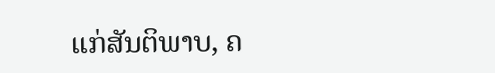ແກ່ສັນຕິພາບ, ຄ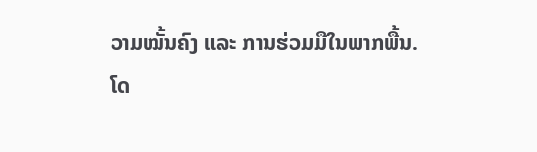ວາມໝັ້ນຄົງ ແລະ ການຮ່ວມມືໃນພາກພື້ນ.
ໂດ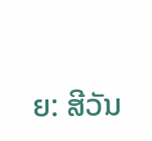ຍ: ສີວັນ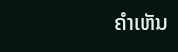ຄໍາເຫັນ